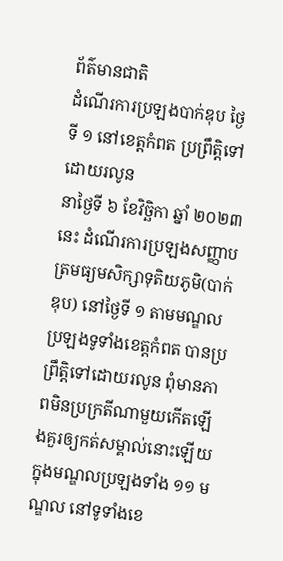ព័ត៌មានជាតិ
ដំណើរការប្រឡងបាក់ឌុប ថ្ងៃទី ១ នៅខេត្តកំពត ប្រព្រឹត្តិទៅដោយរលូន
នាថ្ងៃទី ៦ ខែវិច្ឆិកា ឆ្នាំ ២០២៣ នេះ ដំណើរការប្រឡងសញ្ញាបត្រមធ្យមសិក្សាទុតិយភូមិ(បាក់ឌុប) នៅថ្ងៃទី ១ តាមមណ្ឌលប្រឡងទូទាំងខេត្តកំពត បានប្រព្រឹត្តិទៅដោយរលូន ពុំមានភាពមិនប្រក្រតីណាមួយកើតឡើងគួរឲ្យកត់សម្គាល់នោះឡើយ ក្នុងមណ្ឌលប្រឡងទាំង ១១ មណ្ឌល នៅទូទាំងខេ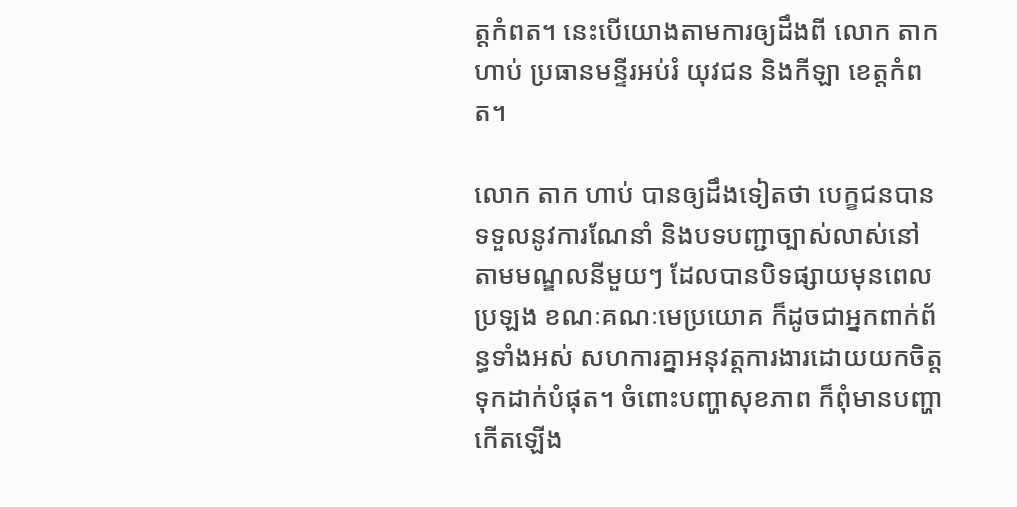ត្តកំពត។ នេះបើយោងតាមការឲ្យដឹងពី លោក តាក ហាប់ ប្រធានមន្ទីរអប់រំ យុវជន និងកីឡា ខេត្តកំពត។

លោក តាក ហាប់ បានឲ្យដឹងទៀតថា បេក្ខជនបានទទួលនូវការណែនាំ និងបទបញ្ជាច្បាស់លាស់នៅតាមមណ្ឌលនីមួយៗ ដែលបានបិទផ្សាយមុនពេលប្រឡង ខណៈគណៈមេប្រយោគ ក៏ដូចជាអ្នកពាក់ព័ន្ធទាំងអស់ សហការគ្នាអនុវត្តការងារដោយយកចិត្តទុកដាក់បំផុត។ ចំពោះបញ្ហាសុខភាព ក៏ពុំមានបញ្ហាកើតឡើង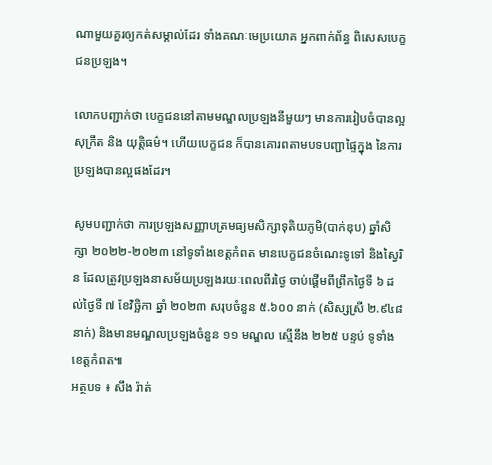ណាមួយគួរឲ្យកត់សម្គាល់ដែរ ទាំងគណៈមេប្រយោគ អ្នកពាក់ព័ន្ធ ពិសេសបេក្ខជនប្រឡង។

លោកបញ្ជាក់ថា បេក្ខជននៅតាមមណ្ឌលប្រឡងនីមួយៗ មានការរៀបចំបានល្អ សុក្រឹត និង យុត្តិធម៌។ ហើយបេក្ខជន ក៏បានគោរពតាមបទបញ្ជាផ្ទៃក្នុង នៃការប្រឡងបានល្អផងដែរ។

សូមបញ្ជាក់ថា ការប្រឡងសញ្ញាបត្រមធ្យមសិក្សាទុតិយភូមិ(បាក់ឌុប) ឆ្នាំសិក្សា ២០២២-២០២៣ នៅទូទាំងខេត្តកំពត មានបេក្ខជនចំណេះទូទៅ និងស្វៃរិន ដែលត្រូវប្រឡងនាសម័យប្រឡងរយៈពេលពីរថ្ងៃ ចាប់ផ្ដើមពីព្រឹកថ្ងៃទី ៦ ដល់ថ្ងៃទី ៧ ខែវិច្ឆិកា ឆ្នាំ ២០២៣ សរុបចំនួន ៥.៦០០ នាក់ (សិស្សស្រី ២.៩៤៨ នាក់) និងមានមណ្ឌលប្រឡងចំនួន ១១ មណ្ឌល ស្មើនឹង ២២៥ បន្ទប់ ទូទាំងខេត្តកំពត៕
អត្ថបទ ៖ សឹង រ៉ាត់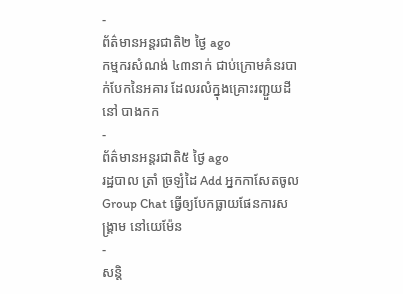-
ព័ត៌មានអន្ដរជាតិ២ ថ្ងៃ ago
កម្មករសំណង់ ៤៣នាក់ ជាប់ក្រោមគំនរបាក់បែកនៃអគារ ដែលរលំក្នុងគ្រោះរញ្ជួយដីនៅ បាងកក
-
ព័ត៌មានអន្ដរជាតិ៥ ថ្ងៃ ago
រដ្ឋបាល ត្រាំ ច្រឡំដៃ Add អ្នកកាសែតចូល Group Chat ធ្វើឲ្យបែកធ្លាយផែនការសង្គ្រាម នៅយេម៉ែន
-
សន្តិ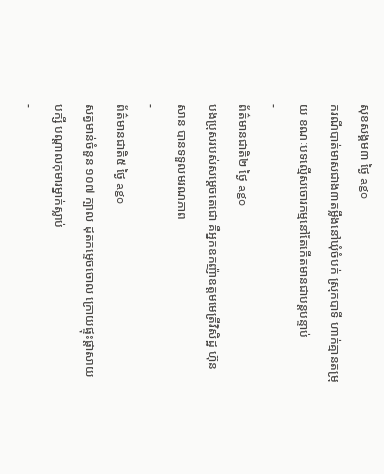សុខសង្គម៣ ថ្ងៃ ago
ករណីបាត់មាសជាង៣តម្លឹងនៅឃុំចំបក់ ស្រុកបាទី ហាក់គ្មានតម្រុយ ខណៈបទល្មើសចោរកម្មនៅតែកើតមានជាបន្តបន្ទាប់
-
ព័ត៌មានជាតិ២ ថ្ងៃ ago
បងប្រុសរបស់សម្ដេចតេជោ គឺអ្នកឧកញ៉ាឧត្តមមេត្រីវិសិដ្ឋ ហ៊ុន សាន បានទទួលមរណភាព
-
ព័ត៌មានជាតិ៥ ថ្ងៃ ago
សត្វមាន់ចំនួន ១០៧ ក្បាល ដុតកម្ទេចចោល ក្រោយផ្ទុះផ្ដាសាយបក្សី បណ្តាលកុមារម្នាក់ស្លាប់
-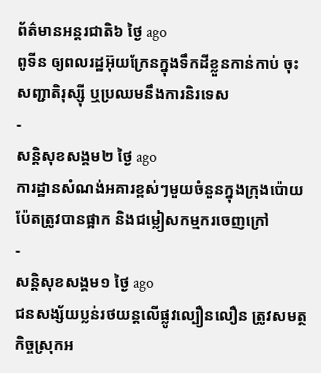ព័ត៌មានអន្ដរជាតិ៦ ថ្ងៃ ago
ពូទីន ឲ្យពលរដ្ឋអ៊ុយក្រែនក្នុងទឹកដីខ្លួនកាន់កាប់ ចុះសញ្ជាតិរុស្ស៊ី ឬប្រឈមនឹងការនិរទេស
-
សន្តិសុខសង្គម២ ថ្ងៃ ago
ការដ្ឋានសំណង់អគារខ្ពស់ៗមួយចំនួនក្នុងក្រុងប៉ោយប៉ែតត្រូវបានផ្អាក និងជម្លៀសកម្មករចេញក្រៅ
-
សន្តិសុខសង្គម១ ថ្ងៃ ago
ជនសង្ស័យប្លន់រថយន្តលើផ្លូវល្បឿនលឿន ត្រូវសមត្ថកិច្ចស្រុកអ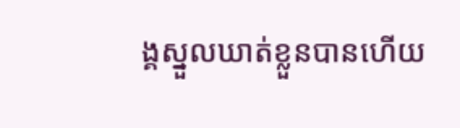ង្គស្នួលឃាត់ខ្លួនបានហើយ